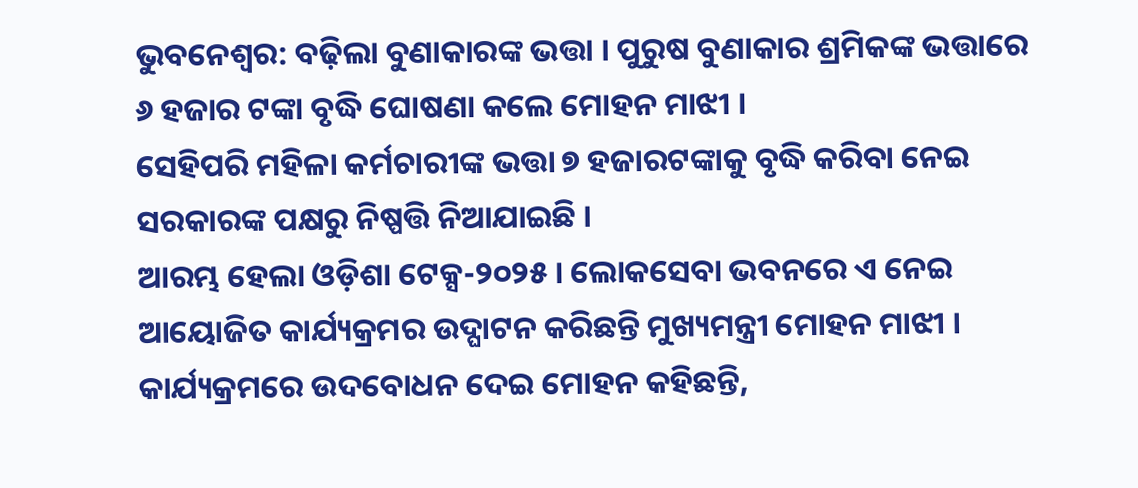ଭୁବନେଶ୍ୱର: ବଢ଼ିଲା ବୁଣାକାରଙ୍କ ଭତ୍ତା । ପୁରୁଷ ବୁଣାକାର ଶ୍ରମିକଙ୍କ ଭତ୍ତାରେ ୬ ହଜାର ଟଙ୍କା ବୃଦ୍ଧି ଘୋଷଣା କଲେ ମୋହନ ମାଝୀ ।
ସେହିପରି ମହିଳା କର୍ମଚାରୀଙ୍କ ଭତ୍ତା ୭ ହଜାରଟଙ୍କାକୁ ବୃଦ୍ଧି କରିବା ନେଇ ସରକାରଙ୍କ ପକ୍ଷରୁ ନିଷ୍ପତ୍ତି ନିଆଯାଇଛି ।
ଆରମ୍ଭ ହେଲା ଓଡ଼ିଶା ଟେକ୍ସ-୨୦୨୫ । ଲୋକସେବା ଭବନରେ ଏ ନେଇ ଆୟୋଜିତ କାର୍ଯ୍ୟକ୍ରମର ଉଦ୍ଘାଟନ କରିଛନ୍ତି ମୁଖ୍ୟମନ୍ତ୍ରୀ ମୋହନ ମାଝୀ ।
କାର୍ଯ୍ୟକ୍ରମରେ ଉଦବୋଧନ ଦେଇ ମୋହନ କହିଛନ୍ତି,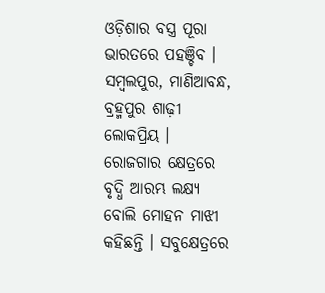ଓଡ଼ିଶାର ବସ୍ତ୍ର ପୂରା ଭାରତରେ ପହଞ୍ଚିବ । ସମ୍ବଲପୁର, ମାଣିଆବନ୍ଧ, ବ୍ରହ୍ମପୁର ଶାଢ଼ୀ ଲୋକପ୍ରିୟ ।
ରୋଜଗାର କ୍ଷେତ୍ରରେ ବୃଦ୍ଧି ଆରମ୍ଭ ଲକ୍ଷ୍ୟ ବୋଲି ମୋହନ ମାଝୀ କହିଛନ୍ତି । ସବୁକ୍ଷେତ୍ରରେ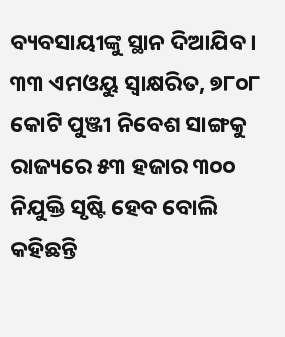ବ୍ୟବସାୟୀଙ୍କୁ ସ୍ଥାନ ଦିଆଯିବ ।
୩୩ ଏମଓୟୁ ସ୍ୱାକ୍ଷରିତ, ୭୮୦୮ କୋଟି ପୁଞ୍ଜୀ ନିବେଶ ସାଙ୍ଗକୁ ରାଜ୍ୟରେ ୫୩ ହଜାର ୩୦୦ ନିଯୁକ୍ତି ସୃଷ୍ଟି ହେବ ବୋଲି କହିଛନ୍ତି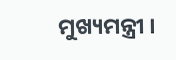ମୁଖ୍ୟମନ୍ତ୍ରୀ ।